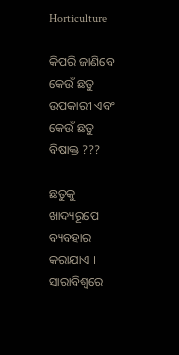Horticulture

କିପରି ଜାଣିବେ କେଉଁ ଛତୁ ଉପକାରୀ ଏବଂ କେଉଁ ଛତୁ ବିଷାକ୍ତ ???

ଛତୁକୁ ଖାଦ୍ୟରୂପେ ବ୍ୟବହାର କରାଯାଏ । ସାରାବିଶ୍ୱରେ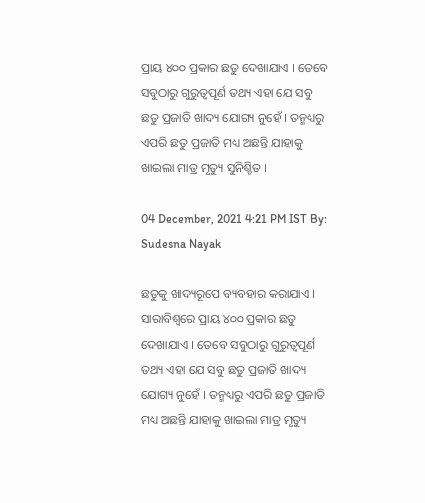ପ୍ରାୟ ୪୦୦ ପ୍ରକାର ଛତୁ ଦେଖାଯାଏ । ତେବେ ସବୁଠାରୁ ଗୁରୁତ୍ୱପୂର୍ଣ ତଥ୍ୟ ଏହା ଯେ ସବୁ ଛତୁ ପ୍ରଜାତି ଖାଦ୍ୟ ଯୋଗ୍ୟ ନୁହେଁ । ତନ୍ମଧ୍ୟରୁ ଏପରି ଛତୁ ପ୍ରଜାତି ମଧ୍ୟ ଅଛନ୍ତି ଯାହାକୁ ଖାଇଲା ମାତ୍ର ମୃତ୍ୟୁ ସୁନିଶ୍ଚିତ ।

04 December, 2021 4:21 PM IST By: Sudesna Nayak

ଛତୁକୁ ଖାଦ୍ୟରୂପେ ବ୍ୟବହାର କରାଯାଏ । ସାରାବିଶ୍ୱରେ ପ୍ରାୟ ୪୦୦ ପ୍ରକାର ଛତୁ ଦେଖାଯାଏ । ତେବେ ସବୁଠାରୁ ଗୁରୁତ୍ୱପୂର୍ଣ ତଥ୍ୟ ଏହା ଯେ ସବୁ ଛତୁ ପ୍ରଜାତି ଖାଦ୍ୟ ଯୋଗ୍ୟ ନୁହେଁ । ତନ୍ମଧ୍ୟରୁ ଏପରି ଛତୁ ପ୍ରଜାତି ମଧ୍ୟ ଅଛନ୍ତି ଯାହାକୁ ଖାଇଲା ମାତ୍ର ମୃତ୍ୟୁ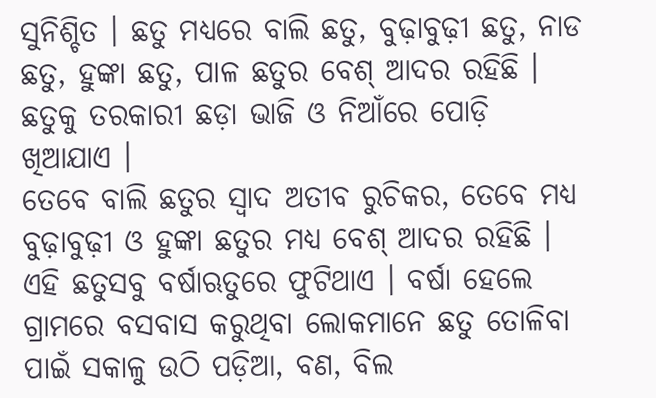ସୁନିଶ୍ଚିତ । ଛତୁ ମଧ୍ୟରେ ବାଲି ଛତୁ, ବୁଢ଼ାବୁଢ଼ୀ ଛତୁ, ନାଡ ଛତୁ, ହୁଙ୍କା ଛତୁ, ପାଳ ଛତୁର ବେଶ୍ ଆଦର ରହିଛି । ଛତୁକୁ ତରକାରୀ ଛଡ଼ା ଭାଜି ଓ ନିଆଁରେ ପୋଡ଼ି ଖିଆଯାଏ ।
ତେବେ ବାଲି ଛତୁର ସ୍ୱାଦ ଅତୀବ ରୁଚିକର, ତେବେ ମଧ୍ୟ ବୁଢ଼ାବୁଢ଼ୀ ଓ ହୁଙ୍କା ଛତୁର ମଧ୍ୟ ବେଶ୍ ଆଦର ରହିଛି । ଏହି ଛତୁସବୁ ବର୍ଷାଋତୁରେ ଫୁଟିଥାଏ । ବର୍ଷା ହେଲେ ଗ୍ରାମରେ ବସବାସ କରୁଥିବା ଲୋକମାନେ ଛତୁ ତୋଳିବା ପାଇଁ ସକାଳୁ ଉଠି ପଡ଼ିଆ, ବଣ, ବିଲ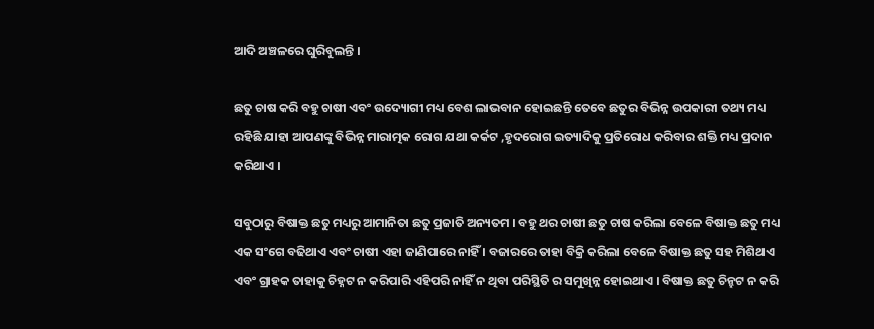ଆଦି ଅଞ୍ଚଳରେ ଘୁରିବୁଲନ୍ତି ।

ଛତୁ ଚାଷ କରି ବହୁ ଚାଷୀ ଏବଂ ଉଦ୍ୟୋଗୀ ମଧ୍ୟ ବେଶ ଲାଭବାନ ହୋଇଛନ୍ତି ତେବେ ଛତୁର ବିଭିନ୍ନ ଉପକାରୀ ତଥ୍ୟ ମଧ୍ୟ ରହିଛି ଯାହା ଆପଣଙ୍କୁ ବିଭିନ୍ନ ମାରାତ୍ମକ ରୋଗ ଯଥା କର୍କଟ ,ହୃଦରୋଗ ଇତ୍ୟାଦିକୁ ପ୍ରତିରୋଧ କରିବାର ଶକ୍ତି ମଧ୍ୟ ପ୍ରଦାନ କରିଥାଏ ।

ସବୁଠାରୁ ବିଷାକ୍ତ ଛତୁ ମଧ୍ୟରୁ ଆମାନିତା ଛତୁ ପ୍ରଜାତି ଅନ୍ୟତମ । ବହୁ ଥର ଚାଷୀ ଛତୁ ଚାଷ କରିଲା ବେଳେ ବିଷାକ୍ତ ଛତୁ ମଧ୍ୟ ଏକ ସଂଗେ ବଢିଥାଏ ଏବଂ ଚାଷୀ ଏହା ଜାଣିପାରେ ନାହିଁ । ବଜାରରେ ତାହା ବିକ୍ରି କରିଲା ବେଳେ ବିଷାକ୍ତ ଛତୁ ସହ ମିଶିଥାଏ ଏବଂ ଗ୍ରାହକ ତାହାକୁ ଚିହ୍ନଟ ନ କରିପାରି ଏହିପରି ନାହିଁ ନ ଥିବା ପରିସ୍ଥିତି ର ସମୁଖିନ୍ନ ହୋଇଥାଏ । ବିଷାକ୍ତ ଛତୁ ଚିନ୍ହଟ ନ କରି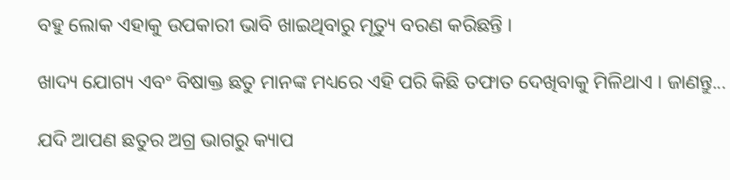ବହୁ ଲୋକ ଏହାକୁ ଉପକାରୀ ଭାବି ଖାଇଥିବାରୁ ମୃତ୍ୟୁ ବରଣ କରିଛନ୍ତି ।

ଖାଦ୍ୟ ଯୋଗ୍ୟ ଏବଂ ବିଷାକ୍ତ ଛତୁ ମାନଙ୍କ ମଧ୍ୟରେ ଏହି ପରି କିଛି ତଫାତ ଦେଖିବାକୁ ମିଳିଥାଏ । ଜାଣନ୍ତୁ...

ଯଦି ଆପଣ ଛତୁର ଅଗ୍ର ଭାଗରୁ କ୍ୟାପ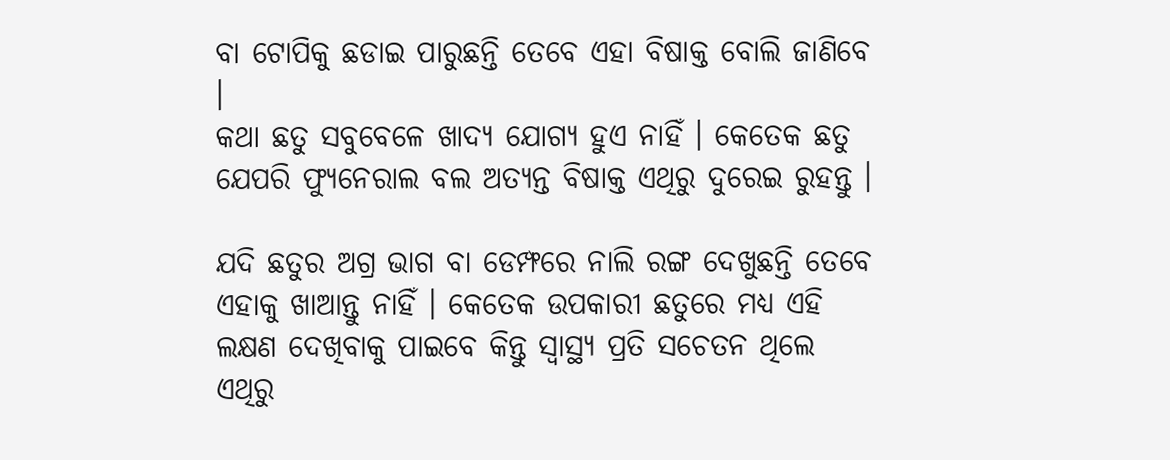ବା ଟୋପିକୁ ଛଡାଇ ପାରୁଛନ୍ତି ତେବେ ଏହା ବିଷାକ୍ତ ବୋଲି ଜାଣିବେ ।
କଥା ଛତୁ ସବୁବେଳେ ଖାଦ୍ୟ ଯୋଗ୍ୟ ହୁଏ ନାହିଁ । କେତେକ ଛତୁ ଯେପରି ଫ୍ୟୁନେରାଲ ବଲ ଅତ୍ୟନ୍ତ ବିଷାକ୍ତ ଏଥିରୁ ଦୁରେଇ ରୁହନ୍ତୁ ।

ଯଦି ଛତୁର ଅଗ୍ର ଭାଗ ବା ଡେମ୍ଫରେ ନାଲି ରଙ୍ଗ ଦେଖୁଛନ୍ତି ତେବେ ଏହାକୁ ଖାଆନ୍ତୁ ନାହିଁ । କେତେକ ଉପକାରୀ ଛତୁରେ ମଧ୍ୟ ଏହି ଲକ୍ଷଣ ଦେଖିବାକୁ ପାଇବେ କିନ୍ତୁ ସ୍ୱାସ୍ଥ୍ୟ ପ୍ରତି ସଚେତନ ଥିଲେ ଏଥିରୁ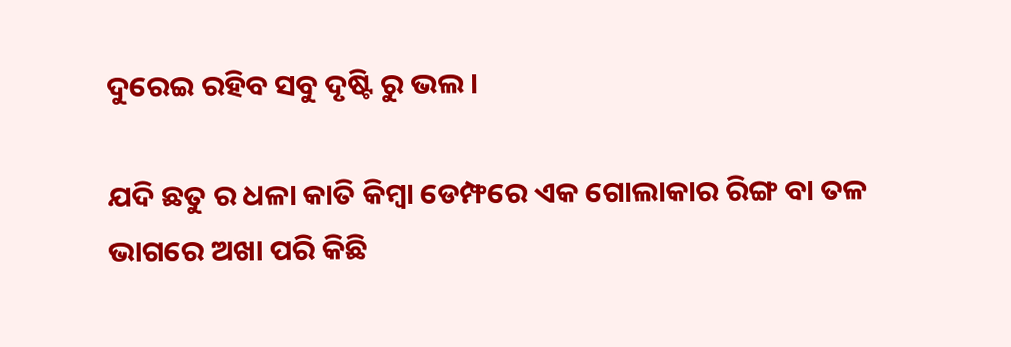ଦୁରେଇ ରହିବ ସବୁ ଦୃଷ୍ଟି ରୁ ଭଲ ।

ଯଦି ଛତୁ ର ଧଳା କାତି କିମ୍ବା ଡେମ୍ଫରେ ଏକ ଗୋଲାକାର ରିଙ୍ଗ ବା ତଳ ଭାଗରେ ଅଖା ପରି କିଛି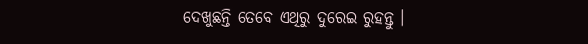ଦେଖୁଛନ୍ତି ତେବେ ଏଥିରୁ ଦୁରେଇ ରୁହନ୍ତୁ ।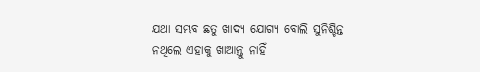ଯଥା ସମ୍ଭବ ଛତୁ ଖାଦ୍ୟ ଯୋଗ୍ୟ ବୋଲି ସୁନିଶ୍ଚିନ୍ତ ନଥିଲେ ଏହାକୁ ଖାଆନ୍ତୁ ନାହିଁ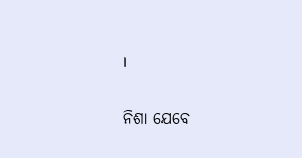।

ନିଶା ଯେବେ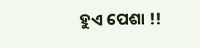ହୁଏ ପେଶା !!